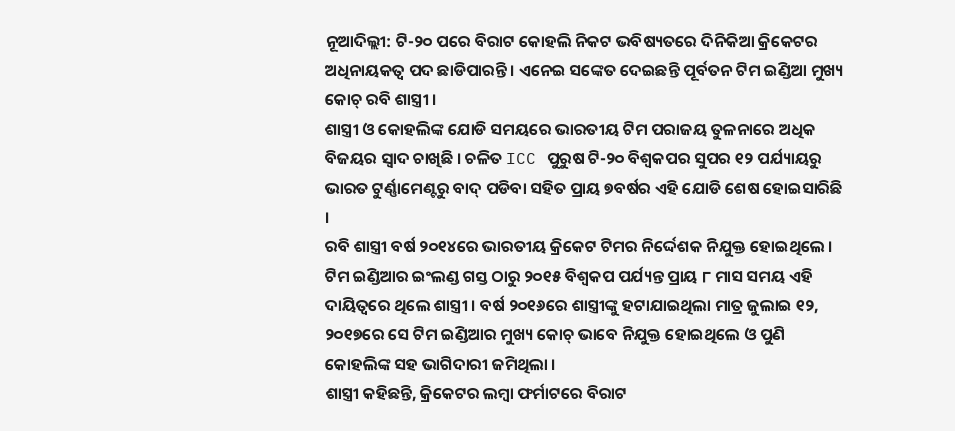ନୂଆଦିଲ୍ଲୀ: ଟି-୨୦ ପରେ ବିରାଟ କୋହଲି ନିକଟ ଭବିଷ୍ୟତରେ ଦିନିକିଆ କ୍ରିକେଟର ଅଧିନାୟକତ୍ବ ପଦ ଛାଡିପାରନ୍ତି । ଏନେଇ ସଙ୍କେତ ଦେଇଛନ୍ତି ପୂର୍ବତନ ଟିମ ଇଣ୍ଡିଆ ମୁଖ୍ୟ କୋଚ୍ ରବି ଶାସ୍ତ୍ରୀ ।
ଶାସ୍ତ୍ରୀ ଓ କୋହଲିଙ୍କ ଯୋଡି ସମୟରେ ଭାରତୀୟ ଟିମ ପରାଜୟ ତୁଳନାରେ ଅଧିକ ବିଜୟର ସ୍ବାଦ ଚାଖିଛି । ଚଳିତ ICC ପୁରୁଷ ଟି-୨୦ ବିଶ୍ବକପର ସୁପର ୧୨ ପର୍ଯ୍ୟାୟରୁ ଭାରତ ଟୁର୍ଣ୍ଣାମେଣ୍ଟରୁ ବାଦ୍ ପଡିବା ସହିତ ପ୍ରାୟ ୭ବର୍ଷର ଏହି ଯୋଡି ଶେଷ ହୋଇସାରିଛି ।
ରବି ଶାସ୍ତ୍ରୀ ବର୍ଷ ୨୦୧୪ରେ ଭାରତୀୟ କ୍ରିକେଟ ଟିମର ନିର୍ଦ୍ଦେଶକ ନିଯୁକ୍ତ ହୋଇଥିଲେ । ଟିମ ଇଣ୍ଡିଆର ଇଂଲଣ୍ଡ ଗସ୍ତ ଠାରୁ ୨୦୧୫ ବିଶ୍ବକପ ପର୍ଯ୍ୟନ୍ତ ପ୍ରାୟ ୮ ମାସ ସମୟ ଏହି ଦାୟିତ୍ବରେ ଥିଲେ ଶାସ୍ତ୍ରୀ । ବର୍ଷ ୨୦୧୬ରେ ଶାସ୍ତ୍ରୀଙ୍କୁ ହଟାଯାଇଥିଲା ମାତ୍ର ଜୁଲାଇ ୧୨, ୨୦୧୭ରେ ସେ ଟିମ ଇଣ୍ଡିଆର ମୁଖ୍ୟ କୋଚ୍ ଭାବେ ନିଯୁକ୍ତ ହୋଇଥିଲେ ଓ ପୁଣି କୋହଲିଙ୍କ ସହ ଭାଗିଦାରୀ ଜମିଥିଲା ।
ଶାସ୍ତ୍ରୀ କହିଛନ୍ତି, କ୍ରିକେଟର ଲମ୍ବା ଫର୍ମାଟରେ ବିରାଟ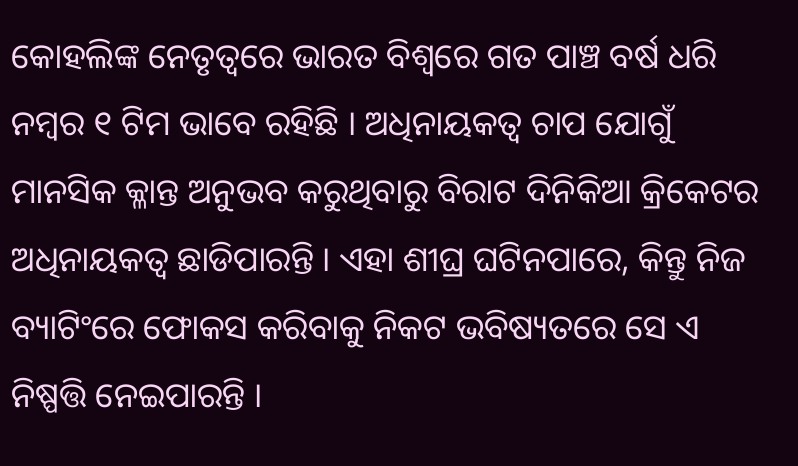କୋହଲିଙ୍କ ନେତୃତ୍ବରେ ଭାରତ ବିଶ୍ବରେ ଗତ ପାଞ୍ଚ ବର୍ଷ ଧରି ନମ୍ବର ୧ ଟିମ ଭାବେ ରହିଛି । ଅଧିନାୟକତ୍ବ ଚାପ ଯୋଗୁଁ ମାନସିକ କ୍ଳାନ୍ତ ଅନୁଭବ କରୁଥିବାରୁ ବିରାଟ ଦିନିକିଆ କ୍ରିକେଟର ଅଧିନାୟକତ୍ବ ଛାଡିପାରନ୍ତି । ଏହା ଶୀଘ୍ର ଘଟିନପାରେ, କିନ୍ତୁ ନିଜ ବ୍ୟାଟିଂରେ ଫୋକସ କରିବାକୁ ନିକଟ ଭବିଷ୍ୟତରେ ସେ ଏ ନିଷ୍ପତ୍ତି ନେଇପାରନ୍ତି ।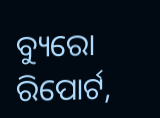ବ୍ୟୁରୋ ରିପୋର୍ଟ,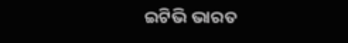ଇଟିଭି ଭାରତ